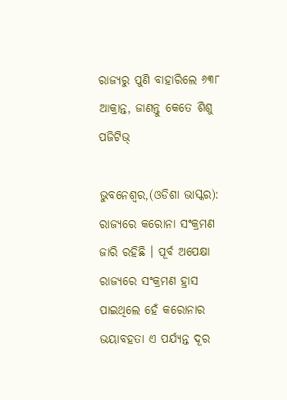ରାଜ୍ୟରୁ ପୁଣି ବାହାରିଲେ ୬୩୮ ଆକ୍ରାନ୍ତ, ଜାଣନ୍ତୁ କେତେ ଶିଶୁ ପଜିଟିଭ୍

ଭୁବନେଶ୍ୱର,(ଓଡିଶା ଭାସ୍କର): ରାଜ୍ୟରେ କରୋନା ସଂକ୍ରମଣ ଜାରି ରହିଛି । ପୂର୍ବ ଅପେକ୍ଷା ରାଜ୍ୟରେ ସଂକ୍ରମଣ ହ୍ରାସ ପାଇଥିଲେ ହେଁ କରୋନାର ଭୟାବହତା ଏ ପର୍ଯ୍ୟନ୍ତ ଦୂର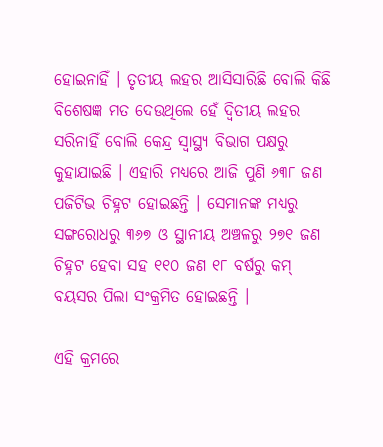ହୋଇନାହିଁ । ତୃତୀୟ ଲହର ଆସିସାରିଛି ବୋଲି କିଛି ବିଶେଷଜ୍ଞ ମତ ଦେଉଥିଲେ ହେଁ ଦ୍ୱିତୀୟ ଲହର ସରିନାହିଁ ବୋଲି କେନ୍ଦ୍ର ସ୍ୱାସ୍ଥ୍ୟ ବିଭାଗ ପକ୍ଷରୁ କୁହାଯାଇଛି । ଏହାରି ମଧ୍ୟରେ ଆଜି ପୁଣି ୬୩୮ ଜଣ ପଜିଟିଭ ଚିହ୍ନଟ ହୋଇଛନ୍ତି । ସେମାନଙ୍କ ମଧ୍ୟରୁ ସଙ୍ଗରୋଧରୁ ୩୬୭ ଓ ସ୍ଥାନୀୟ ଅଞ୍ଚଳରୁ ୨୭୧ ଜଣ ଚିହ୍ନଟ ହେବା ସହ ୧୧୦ ଜଣ ୧୮ ବର୍ଷରୁ କମ୍ ବୟସର ପିଲା ସଂକ୍ରମିତ ହୋଇଛନ୍ତି ।

ଏହି କ୍ରମରେ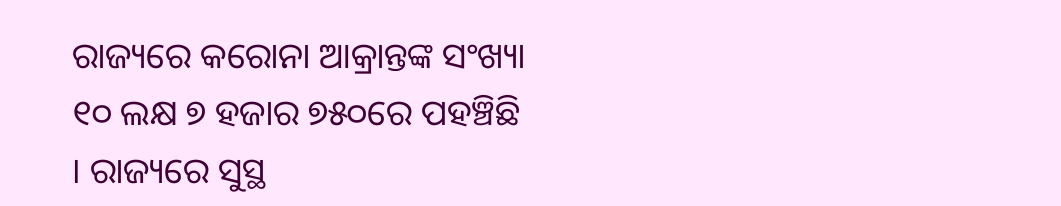ରାଜ୍ୟରେ କରୋନା ଆକ୍ରାନ୍ତଙ୍କ ସଂଖ୍ୟା ୧୦ ଲକ୍ଷ ୭ ହଜାର ୭୫୦ରେ ପହଞ୍ଚିଛି । ରାଜ୍ୟରେ ସୁସ୍ଥ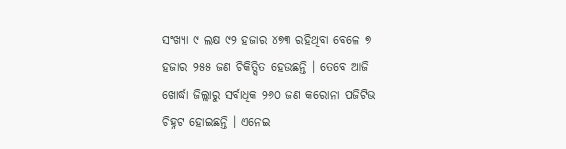ସଂଖ୍ୟା ୯ ଲକ୍ଷ ୯୨ ହଜାର ୪୭୩ ରହିଥିବା ବେଳେ ୭ ହଜାର ୨୫୫ ଜଣ ଚିକିତ୍ସିତ ହେଉଛନ୍ତି । ତେବେ ଆଜି ଖୋର୍ଦ୍ଧା ଜିଲ୍ଲାରୁ ସର୍ବାଧିକ ୨୬୦ ଜଣ କରୋନା ପଜିଟିଭ ଚିହ୍ନଟ ହୋଇଛନ୍ତି । ଏନେଇ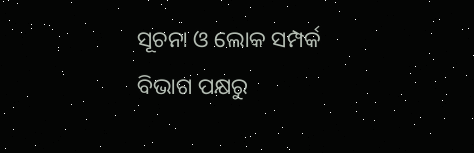ସୂଚନା ଓ ଲୋକ ସମ୍ପର୍କ ବିଭାଗ ପକ୍ଷରୁ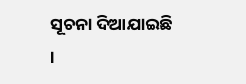ସୂଚନା ଦିଆଯାଇଛି ।